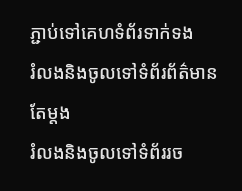ភ្ជាប់ទៅគេហទំព័រទាក់ទង
រំលងនិងចូលទៅទំព័រព័ត៌មានតែម្តង
រំលងនិងចូលទៅទំព័ររច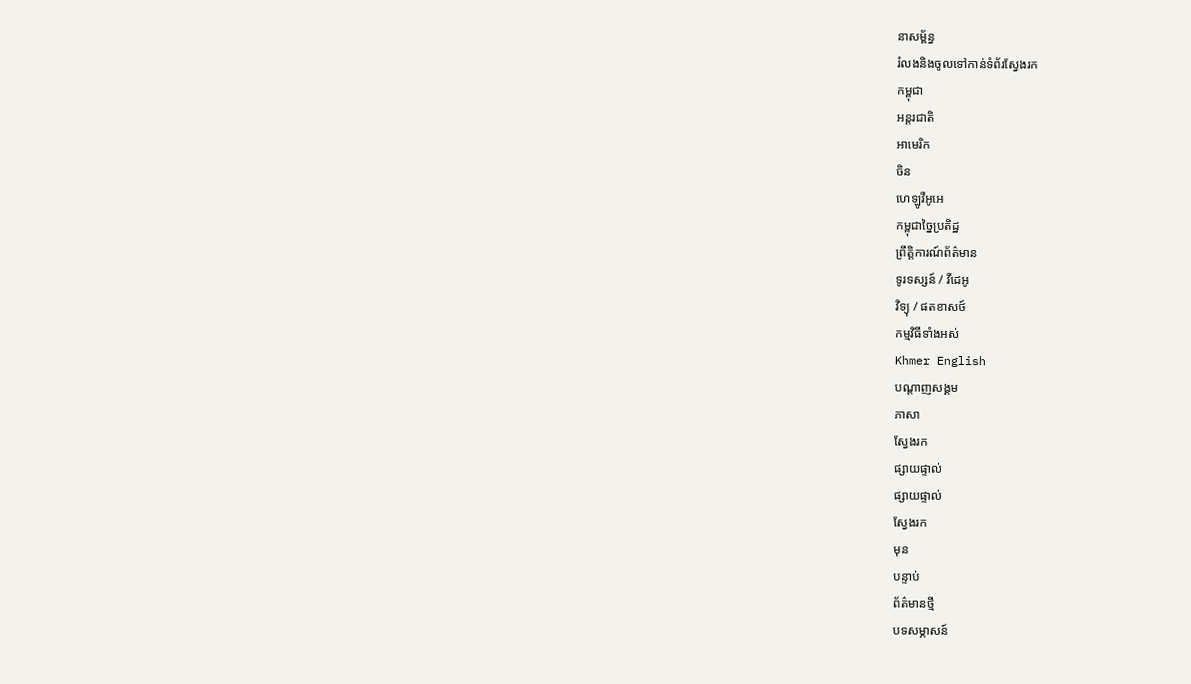នាសម្ព័ន្ធ
រំលងនិងចូលទៅកាន់ទំព័រស្វែងរក
កម្ពុជា
អន្តរជាតិ
អាមេរិក
ចិន
ហេឡូវីអូអេ
កម្ពុជាច្នៃប្រតិដ្ឋ
ព្រឹត្តិការណ៍ព័ត៌មាន
ទូរទស្សន៍ / វីដេអូ
វិទ្យុ / ផតខាសថ៍
កម្មវិធីទាំងអស់
Khmer English
បណ្តាញសង្គម
ភាសា
ស្វែងរក
ផ្សាយផ្ទាល់
ផ្សាយផ្ទាល់
ស្វែងរក
មុន
បន្ទាប់
ព័ត៌មានថ្មី
បទសម្ភាសន៍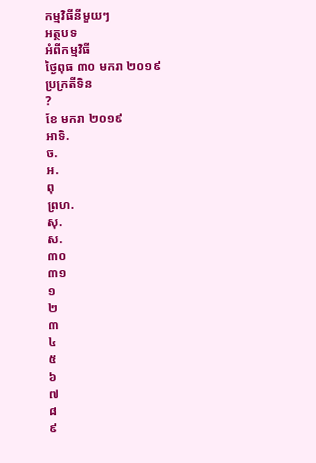កម្មវិធីនីមួយៗ
អត្ថបទ
អំពីកម្មវិធី
ថ្ងៃពុធ ៣០ មករា ២០១៩
ប្រក្រតីទិន
?
ខែ មករា ២០១៩
អាទិ.
ច.
អ.
ពុ
ព្រហ.
សុ.
ស.
៣០
៣១
១
២
៣
៤
៥
៦
៧
៨
៩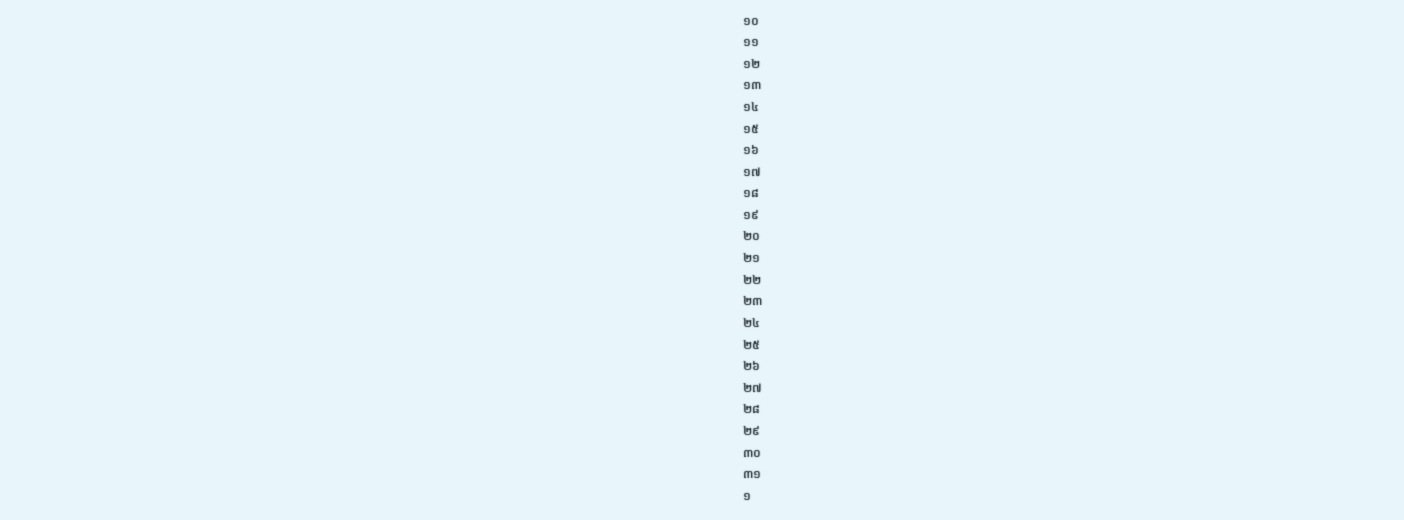១០
១១
១២
១៣
១៤
១៥
១៦
១៧
១៨
១៩
២០
២១
២២
២៣
២៤
២៥
២៦
២៧
២៨
២៩
៣០
៣១
១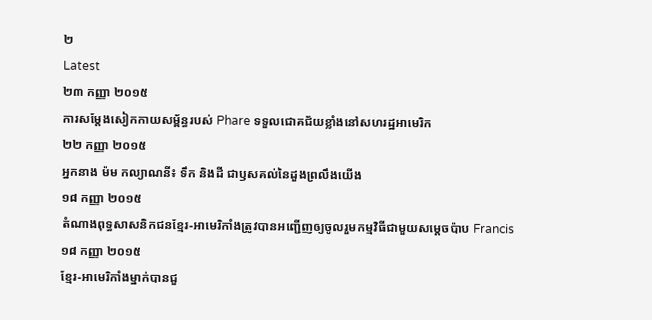២
Latest
២៣ កញ្ញា ២០១៥
ការសម្តែងសៀកកាយសម្ព័ន្ធរបស់ Phare ទទួលជោគជ័យខ្លាំងនៅសហរដ្ឋអាមេរិក
២២ កញ្ញា ២០១៥
អ្នកនាង ម៉ម កល្យាណនី៖ ទឹក និងដី ជាឫសគល់នៃដួងព្រលឹងយើង
១៨ កញ្ញា ២០១៥
តំណាងពុទ្ធសាសនិកជនខ្មែរ-អាមេរិកាំងត្រូវបានអញ្ជើញឲ្យចូលរួមកម្មវិធីជាមួយសម្តេចប៉ាប Francis
១៨ កញ្ញា ២០១៥
ខ្មែរ-អាមេរិកាំងម្នាក់បានជួ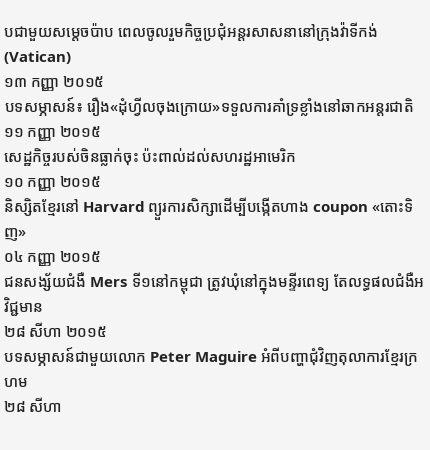បជាមួយសម្តេចប៉ាប ពេលចូលរួមកិច្ចប្រជុំអន្តរសាសនានៅក្រុងវ៉ាទីកង់ (Vatican)
១៣ កញ្ញា ២០១៥
បទសម្ភាសន៍៖ រឿង«ដុំហ្វីលចុងក្រោយ»ទទួលការគាំទ្រខ្លាំងនៅឆាកអន្តរជាតិ
១១ កញ្ញា ២០១៥
សេដ្ឋកិច្ចរបស់ចិនធ្លាក់ចុះ ប៉ះពាល់ដល់សហរដ្ឋអាមេរិក
១០ កញ្ញា ២០១៥
និស្សិតខ្មែរនៅ Harvard ព្យួរការសិក្សាដើម្បីបង្កើតហាង coupon «តោះទិញ»
០៤ កញ្ញា ២០១៥
ជនសង្ស័យជំងឺ Mers ទី១នៅកម្ពុជា ត្រូវឃុំនៅក្នុងមន្ទីរពេទ្យ តែលទ្ធផលជំងឺអវិជ្ជមាន
២៨ សីហា ២០១៥
បទសម្ភាសន៍ជាមួយលោក Peter Maguire អំពីបញ្ហាជុំវិញតុលាការខ្មែរក្រហម
២៨ សីហា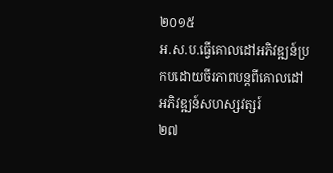២០១៥
អ.ស.ប.ធ្វើគោលដៅអភិវឌ្ឍន៍ប្រកបដោយចីរភាពបន្តពីគោលដៅអភិវឌ្ឍន៍សហស្សវត្សរ៍
២៧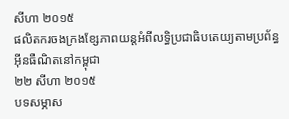សីហា ២០១៥
ផលិតករចងក្រងខ្សែភាពយន្តអំពីលទ្ធិប្រជាធិបតេយ្យតាមប្រព័ន្ធអ៊ីនធឺណិតនៅកម្ពុជា
២២ សីហា ២០១៥
បទសម្ភាស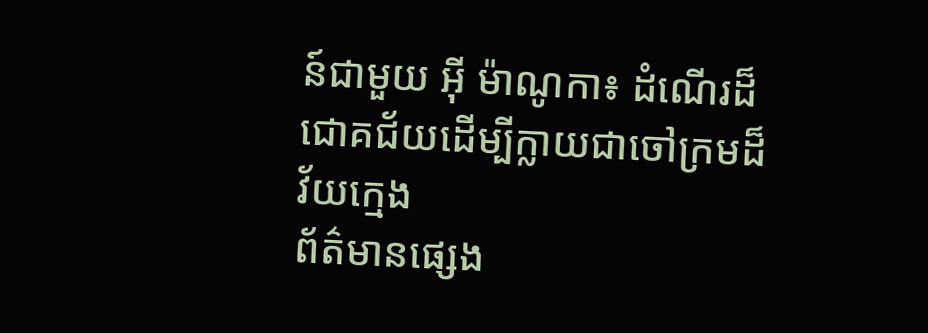ន៍ជាមួយ អ៊ី ម៉ាណូកា៖ ដំណើរដ៏ជោគជ័យដើម្បីក្លាយជាចៅក្រមដ៏វ័យក្មេង
ព័ត៌មានផ្សេង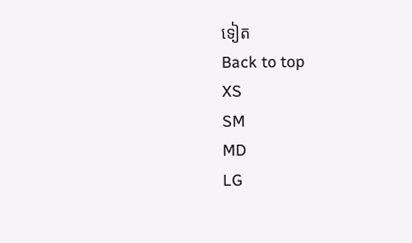ទៀត
Back to top
XS
SM
MD
LG